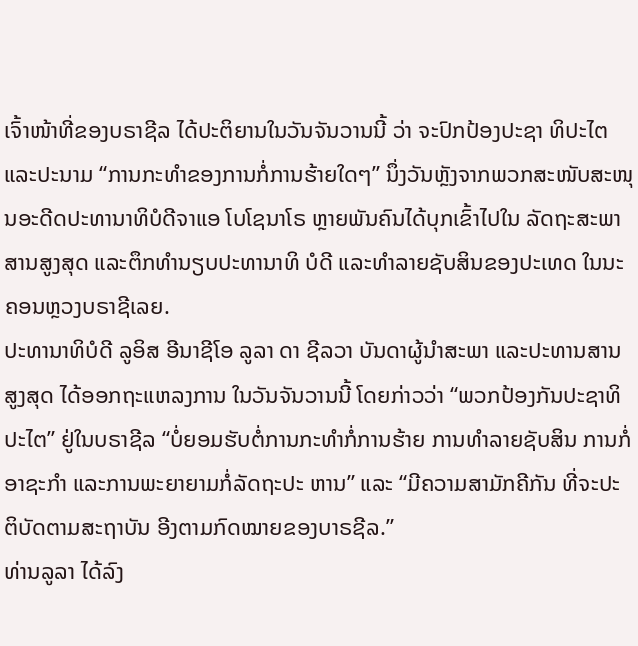ເຈົ້າໜ້າທີ່ຂອງບຣາຊີລ ໄດ້ປະຕິຍານໃນວັນຈັນວານນີ້ ວ່າ ຈະປົກປ້ອງປະຊາ ທິປະໄຕ ແລະປະນາມ “ການກະທຳຂອງການກໍ່ການຮ້າຍໃດໆ” ນຶ່ງວັນຫຼັງຈາກພວກສະໜັບສະໜຸນອະດີດປະທານາທິບໍດີຈາແອ ໂບໂຊນາໂຣ ຫຼາຍພັນຄົນໄດ້ບຸກເຂົ້າໄປໃນ ລັດຖະສະພາ ສານສູງສຸດ ແລະຕຶກທຳນຽບປະທານາທິ ບໍດີ ແລະທຳລາຍຊັບສິນຂອງປະເທດ ໃນນະຄອນຫຼວງບຣາຊີເລຍ.
ປະທານາທິບໍດີ ລູອິສ ອີນາຊີໂອ ລູລາ ດາ ຊີລວາ ບັນດາຜູ້ນຳສະພາ ແລະປະທານສານສູງສຸດ ໄດ້ອອກຖະແຫລງການ ໃນວັນຈັນວານນີ້ ໂດຍກ່າວວ່າ “ພວກປ້ອງກັນປະຊາທິປະໄຕ” ຢູ່ໃນບຣາຊີລ “ບໍ່ຍອມຮັບຕໍ່ການກະທຳກໍ່ການຮ້າຍ ການທຳລາຍຊັບສິນ ການກໍ່ອາຊະກຳ ແລະການພະຍາຍາມກໍ່ລັດຖະປະ ຫານ” ແລະ “ມີຄວາມສາມັກຄີກັນ ທີ່ຈະປະຕິບັດຕາມສະຖາບັນ ອີງຕາມກົດໝາຍຂອງບາຣຊີລ.”
ທ່ານລູລາ ໄດ້ລົງ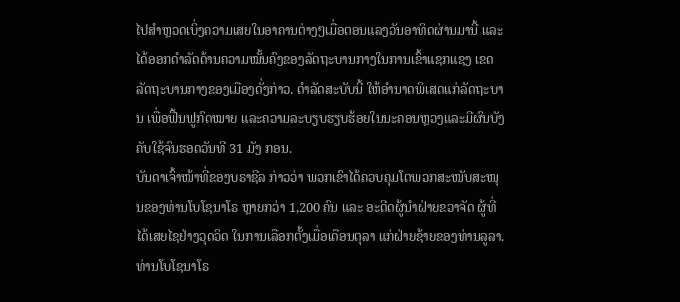ໄປສຳຫຼວດເບິ່ງຄວາມເສຍໃນອາຄານຕ່າງໆເມື່ອຕອນແລງວັນອາທິດຜ່ານມານີ້ ແລະໄດ້ອອກດຳລັດດ້ານຄວາມໝັ້ນຄົງຂອງລັດຖະບານກາງໃນການເຂົ້າແຊກແຊງ ເຂດລັດຖະບານກາງຂອງເມືອງດັ່ງກ່າວ. ດຳລັດສະບັບນີ້ ໃຫ້ອຳນາດພິເສດແກ່ລັດຖະບານ ເພື່ອຟື້ນຟູກົດໝາຍ ແລະຄວາມລະບຽບຮຽບຮ້ອຍໃນນະຄອນຫຼວງແລະມີຜົນບັງຄັບໃຊ້ຈົນຮອດວັນທີ 31 ມັງ ກອນ.
ບັນດາເຈົ້າໜ້າທີ່ຂອງບຣາຊີລ ກ່າວວ່າ ພວກເຂົາໄດ້ຄວບຄຸມໂຕພວກສະໜັບສະໜຸນຂອງທ່ານໂບໂຊນາໂຣ ຫຼາຍກວ່າ 1,200 ຄົນ ແລະ ອະດີດຜູ້ນຳຝ່າຍຂວາຈັດ ຜູ້ທີ່ໄດ້ເສຍໄຊຢ່າງວຸດວິດ ໃນການເລືອກຕັ້ງເມື່ອເດືອນຕຸລາ ແກ່ຝ່າຍຊ້າຍຂອງທ່ານລູລາ.
ທ່ານໂບໂຊນາໂຣ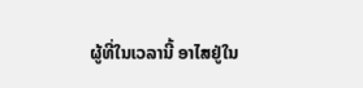ຜູ້ທີ່ໃນເວລານີ້ ອາໄສຢູ່ໃນ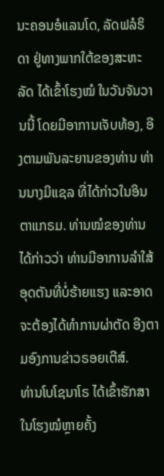ນະຄອນອໍແລນໂດ, ລັດຟລໍຣິດາ ຢູ່ທາງພາກໃຕ້ຂອງສະຫະລັດ ໄດ້ເຂົ້າໂຮງໝໍ ໃນວັນຈັນວານນີ້ ໂດຍມີອາການເຈັບທ້ອງ, ອີງຕາມພັນລະຍານຂອງທ່ານ ທ່ານນາງມິແຊລ ທີ່ໄດ້ກ່າວໃນອິນ ຕາແກຣມ. ທ່ານໝໍຂອງທ່ານ ໄດ້ກ່າວວ່າ ທ່ານມີອາການລຳໃສ້ອຸດຕັນທີ່ບໍ່ຮ້າຍແຮງ ແລະອາດຈະຕ້ອງໄດ້ທຳການຜ່າຕັດ ອີງຕາມອົງການຂ່າວຣອຍເຕີສ໌.
ທ່ານໂບໂຊນາໂຣ ໄດ້ເຂົ້າຮັກສາໃນໂຮງໝໍຫຼາຍຄັ້ງ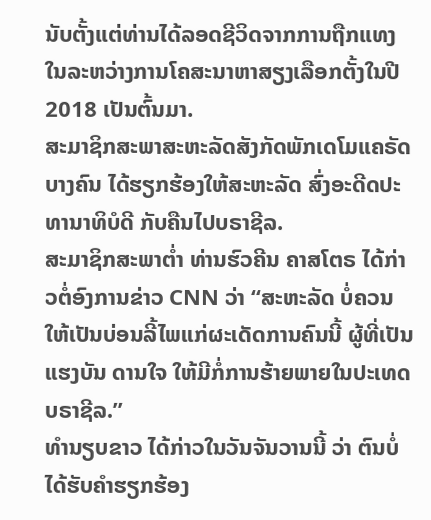ນັບຕັ້ງແຕ່ທ່ານໄດ້ລອດຊີວິດຈາກການຖືກແທງ ໃນລະຫວ່າງການໂຄສະນາຫາສຽງເລືອກຕັ້ງໃນປີ 2018 ເປັນຕົ້ນມາ.
ສະມາຊິກສະພາສະຫະລັດສັງກັດພັກເດໂມແຄຣັດບາງຄົນ ໄດ້ຮຽກຮ້ອງໃຫ້ສະຫະລັດ ສົ່ງອະດີດປະທານາທິບໍດີ ກັບຄືນໄປບຣາຊີລ.
ສະມາຊິກສະພາຕ່ຳ ທ່ານຮົວຄີນ ຄາສໂຕຣ ໄດ້ກ່າວຕໍ່ອົງການຂ່າວ CNN ວ່າ “ສະຫະລັດ ບໍ່ຄວນໃຫ້ເປັນບ່ອນລີ້ໄພແກ່ຜະເດັດການຄົນນີ້ ຜູ້ທີ່ເປັນແຮງບັນ ດານໃຈ ໃຫ້ມີກໍ່ການຮ້າຍພາຍໃນປະເທດບຣາຊີລ.”
ທຳນຽບຂາວ ໄດ້ກ່າວໃນວັນຈັນວານນີ້ ວ່າ ຕົນບໍ່ໄດ້ຮັບຄຳຮຽກຮ້ອງ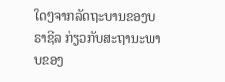ໃດໆຈາກລັດຖະບານຂອງບຣາຊີລ ກ່ຽວກັບສະຖານະພາບຂອງ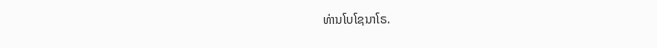ທ່ານໂບໂຊນາໂຣ.